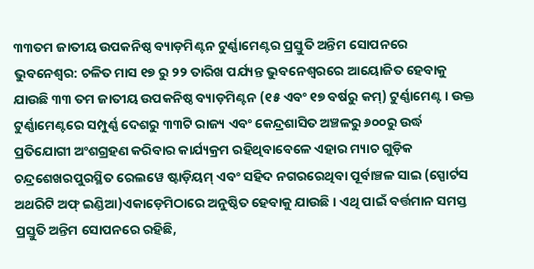୩୩ତମ ଜାତୀୟ ଉପକନିଷ୍ଠ ବ୍ୟାଡ଼ମିଣ୍ଟନ ଟୁର୍ଣ୍ଣାମେଣ୍ଟର ପ୍ରସ୍ତୁତି ଅନ୍ତିମ ସୋପନରେ
ଭୁବନେଶ୍ୱର: ଚଳିତ ମାସ ୧୭ ରୁ ୨୨ ତାରିଖ ପର୍ଯ୍ୟନ୍ତ ଭୁବନେଶ୍ୱରରେ ଆୟୋଜିତ ହେବାକୁ ଯାଉଛି ୩୩ ତମ ଜାତୀୟ ଉପକନିଷ୍ଠ ବ୍ୟାଡ଼ମିଣ୍ଟନ (୧୫ ଏବଂ ୧୭ ବର୍ଷରୁ କମ୍) ଟୁର୍ଣ୍ଣାମେଣ୍ଟ । ଉକ୍ତ ଟୁର୍ଣ୍ଣାମେଣ୍ଟରେ ସମ୍ପୁର୍ଣ୍ଣ ଦେଶରୁ ୩୩ଟି ରାଜ୍ୟ ଏବଂ କେନ୍ଦ୍ରଶାସିତ ଅଞ୍ଚଳରୁ ୬୦୦ରୁ ଉର୍ଦ୍ଧ ପ୍ରତିଯୋଗୀ ଅଂଶଗ୍ରହଣ କରିବାର କାର୍ଯ୍ୟକ୍ରମ ରହିଥିବାବେଳେ ଏହାର ମ୍ୟାଚ ଗୁଡ଼ିକ ଚନ୍ଦ୍ରଶେଖରପୁରସ୍ଥିତ ରେଲୱେ ଷ୍ଟାଡ଼ିୟମ୍ ଏବଂ ସହିଦ ନଗରରେଥିବା ପୂର୍ବାଞ୍ଚଳ ସାଇ (ସ୍ପୋର୍ଟସ ଅଥରିଟି ଅଫ୍ ଇଣ୍ଡିଆ)ଏକାଡ଼େମିଠାରେ ଅନୁଷ୍ଠିତ ହେବାକୁ ଯାଉଛି । ଏଥି ପାଇଁ ବର୍ତ୍ତମାନ ସମସ୍ତ ପ୍ରସ୍ତୁତି ଅନ୍ତିମ ସୋପନରେ ରହିଛି,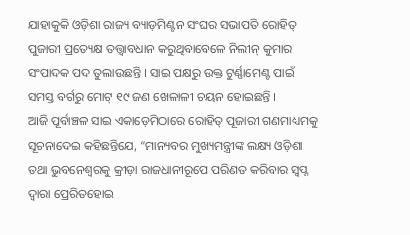ଯାହାକୁକି ଓଡ଼ିଶା ରାଜ୍ୟ ବ୍ୟାଡ଼ମିଣ୍ଟନ ସଂଘର ସଭାପତି ରୋହିତ୍ ପୁଜାରୀ ପ୍ରତ୍ୟେକ୍ଷ ତତ୍ତ୍ୱାବଧାନ କରୁଥିବାବେଳେ ନିଲୀନ୍ କୁମାର ସଂପାଦକ ପଦ ତୁଲାଉଛନ୍ତି । ସାଇ ପକ୍ଷରୁ ଉକ୍ତ ଟୁର୍ଣ୍ଣାମେଣ୍ଟ ପାଇଁ ସମସ୍ତ ବର୍ଗରୁ ମୋଟ୍ ୧୯ ଜଣ ଖେଳାଳୀ ଚୟନ ହୋଇଛନ୍ତି ।
ଆଜି ପୂର୍ବାଞ୍ଚଳ ସାଇ ଏକାଡ଼େମିଠାରେ ରୋହିତ୍ ପୂଜାରୀ ଗଣମାଧ୍ୟମକୁ ସୂଚନାଦେଇ କହିଛନ୍ତିଯେ, “ମାନ୍ୟବର ମୁଖ୍ୟମନ୍ତ୍ରୀଙ୍କ ଲକ୍ଷ୍ୟ ଓଡ଼ିଶା ତଥା ଭୁବନେଶ୍ୱରକୁ କ୍ରୀଡ଼ା ରାଜଧାନୀରୂପେ ପରିଣତ କରିବାର ସ୍ୱପ୍ନ ଦ୍ୱାରା ପ୍ରେରିତହୋଇ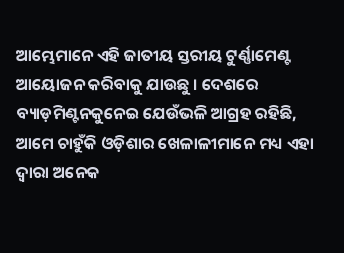ଆମ୍ଭେମାନେ ଏହି ଜାତୀୟ ସ୍ତରୀୟ ଟୁର୍ଣ୍ଣାମେଣ୍ଟ ଆୟୋଜନ କରିବାକୁ ଯାଉଛୁ । ଦେଶରେ ବ୍ୟାଡ଼ମିଣ୍ଟନକୁନେଇ ଯେଉଁଭଳି ଆଗ୍ରହ ରହିଛି, ଆମେ ଚାହୁଁକି ଓଡ଼ିଶାର ଖେଳାଳୀମାନେ ମଧ୍ୟ ଏହା ଦ୍ୱାରା ଅନେକ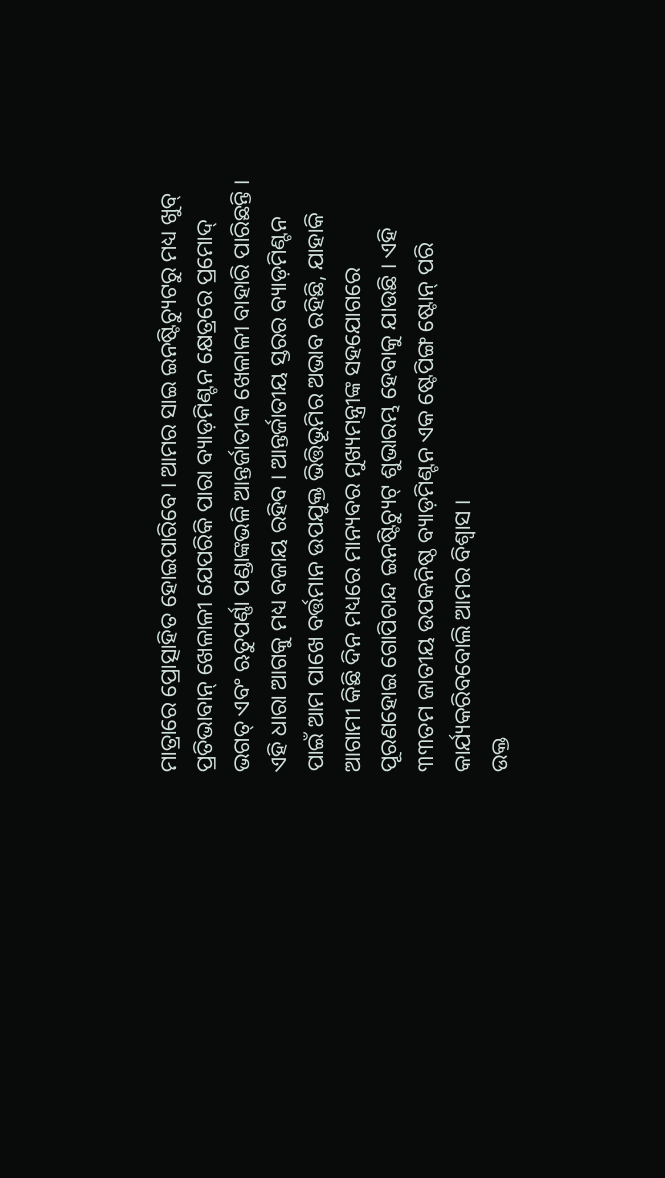ମାତ୍ରାରେ ପ୍ରୋତ୍ସାହିତ ହୋଇପାରିବେ । ଆମର ସାଇ ଇନଷ୍ଟିଚ୍ୟୁଟରୁ ମଧ୍ୟ ଖୁବ୍ ପ୍ରତିଭାବାନ୍ ଖେଳାଳୀ ଯେପରିକି ପାରା ବ୍ୟାଡ଼ମିଣ୍ଟନ କ୍ଷେତ୍ରରେ ପ୍ରମୋଦ୍ ଭଗତ୍ ଏବଂ ଋତୁପର୍ଣ୍ଣା ପଣ୍ଡାଙ୍କଭଳି ଆନ୍ତର୍ଜାତୀକ ଖେଳାଳୀ ବାହାରି ପାରିଛନ୍ତି । ଏହି ଧାରା ଆଗକୁ ମଧ୍ୟ ବଜାୟ ରହିବ । ଆନ୍ତର୍ଜାତୀୟ ସ୍ତରର ବ୍ୟାଡ଼ମିଣ୍ଟନ ପାଇଁ ଆମ ପାଖେ ବର୍ତ୍ତମାନ ଉପଯୁକ୍ତ ଭିତ୍ତିଭୂମିର ଅଭାବ ରହିଛି, ଯାହାକି ଆଗାମୀ କିଛି ଦିନ ମଧ୍ୟରେ ମାନ୍ୟବର ମୁଖ୍ୟମନ୍ତ୍ରୀଙ୍କ ସହଯୋଗରେ ପୂରଣହୋଇ ଗୋପିଚାନ୍ଦ ଇନଷ୍ଟିଚ୍ୟୁଟ୍ ଶୁଭାରମ୍ଭ ହେବାକୁ ଯାଉଛି । ଏହି ୩୩ତମ ଜାତୀୟ ଉପକନିଷ୍ଠ ବ୍ୟାଡ଼ମିଣ୍ଟନ ଏକ ଷ୍ଟେପିଙ୍ଗ ଷ୍ଟୋନ୍ ପରି କାର୍ଯ୍ୟକରିବବୋଲି ଆମର ବିଶ୍ୱାସ ।
ଉକ୍ତ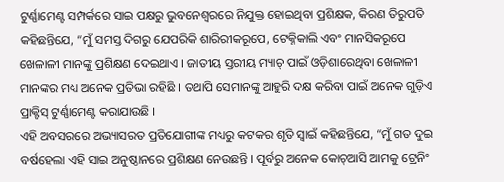ଟୁର୍ଣ୍ଣାମେଣ୍ଟ ସମ୍ପର୍କରେ ସାଇ ପକ୍ଷରୁ ଭୁବନେଶ୍ୱରରେ ନିଯୁକ୍ତ ହୋଇଥିବା ପ୍ରଶିକ୍ଷକ, କିରଣ ତିରୁପତି କହିଛନ୍ତିଯେ, “ମୁଁ ସମସ୍ତ ଦିଗରୁ ଯେପରିକି ଶାରିରୀକରୂପେ, ଟେକ୍ନିକାଲି ଏବଂ ମାନସିକରୂପେ ଖେଳାଳୀ ମାନଙ୍କୁ ପ୍ରଶିକ୍ଷଣ ଦେଇଥାଏ । ଜାତୀୟ ସ୍ତରୀୟ ମ୍ୟାଚ୍ ପାଇଁ ଓଡ଼ିଶାରେଥିବା ଖେଳାଳୀ ମାନଙ୍କର ମଧ୍ୟ ଅନେକ ପ୍ରତିଭା ରହିଛି । ତଥାପି ସେମାନଙ୍କୁ ଆହୁରି ଦକ୍ଷ କରିବା ପାଇଁ ଅନେକ ଗୁଡ଼ିଏ ପ୍ରାକ୍ଟିସ୍ ଟୁର୍ଣ୍ଣାମେଣ୍ଟ କରାଯାଉଛି ।
ଏହି ଅବସରରେ ଅଭ୍ୟାସରତ ପ୍ରତିଯୋଗୀଙ୍କ ମଧ୍ୟରୁ କଟକର ଶୃତି ସ୍ୱାଇଁ କହିଛନ୍ତିଯେ, “ମୁଁ ଗତ ଦୁଇ ବର୍ଷହେଲା ଏହି ସାଇ ଅନୁଷ୍ଠାନରେ ପ୍ରଶିକ୍ଷଣ ନେଉଛନ୍ତି । ପୂର୍ବରୁ ଅନେକ କୋଚ୍ଆସି ଆମକୁ ଟ୍ରେନିଂ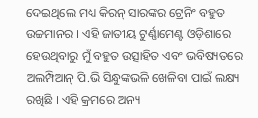ଦେଇଥିଲେ ମଧ୍ୟ କିରନ୍ ସାରଙ୍କର ଟ୍ରେନିଂ ବହୁତ ଉଚ୍ଚମାନର । ଏହି ଜାତୀୟ ଟୁର୍ଣ୍ଣାମେଣ୍ଟ ଓଡ଼ିଶାରେ ହେଉଥିବାରୁ ମୁଁ ବହୁତ ଉତ୍ସାହିତ ଏବଂ ଭବିଷ୍ୟତରେ ଅଲମ୍ପିଆନ୍ ପି.ଭି ସିନ୍ଧୁଙ୍କଭଳି ଖେଳିବା ପାଇଁ ଲକ୍ଷ୍ୟ ରଖିଛି । ଏହି କ୍ରମରେ ଅନ୍ୟ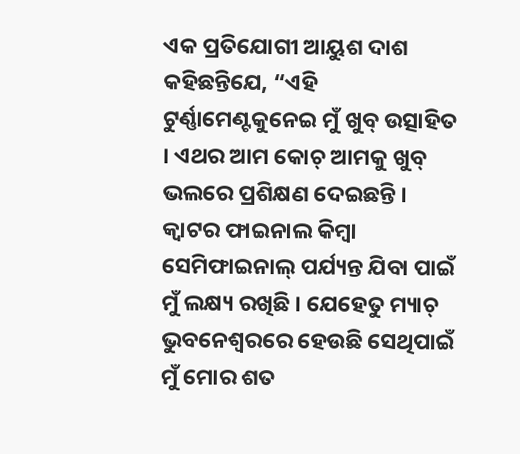ଏକ ପ୍ରତିଯୋଗୀ ଆୟୁଶ ଦାଶ କହିଛନ୍ତିଯେ, “ଏହି ଟୁର୍ଣ୍ଣାମେଣ୍ଟକୁନେଇ ମୁଁ ଖୁବ୍ ଉତ୍ସାହିତ । ଏଥର ଆମ କୋଚ୍ ଆମକୁ ଖୁବ୍ ଭଲରେ ପ୍ରଶିକ୍ଷଣ ଦେଇଛନ୍ତି । କ୍ୱାଟର ଫାଇନାଲ କିମ୍ବା ସେମିଫାଇନାଲ୍ ପର୍ଯ୍ୟନ୍ତ ଯିବା ପାଇଁ ମୁଁ ଲକ୍ଷ୍ୟ ରଖିଛି । ଯେହେତୁ ମ୍ୟାଚ୍ ଭୁବନେଶ୍ୱରରେ ହେଉଛି ସେଥିପାଇଁ ମୁଁ ମୋର ଶତ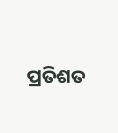ପ୍ରତିଶତ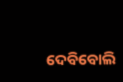ଦେବିବୋଲି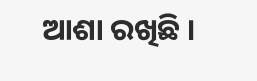ଆଶା ରଖିଛି ।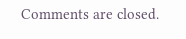Comments are closed.